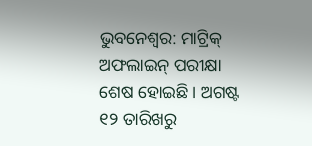ଭୁବନେଶ୍ଵର: ମାଟ୍ରିକ୍ ଅଫଲାଇନ୍ ପରୀକ୍ଷା ଶେଷ ହୋଇଛି । ଅଗଷ୍ଟ ୧୨ ତାରିଖରୁ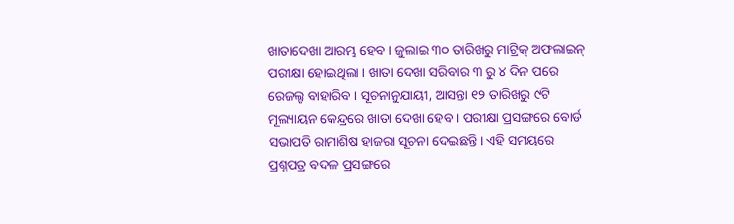ଖାତାଦେଖା ଆରମ୍ଭ ହେବ । ଜୁଲାଇ ୩୦ ତାରିଖରୁ ମାଟ୍ରିକ୍ ଅଫଲାଇନ୍ ପରୀକ୍ଷା ହୋଇଥିଲା । ଖାତା ଦେଖା ସରିବାର ୩ ରୁ ୪ ଦିନ ପରେ ରେଜଲ୍ଟ ବାହାରିବ । ସୂଚନାନୁଯାୟୀ, ଆସନ୍ତା ୧୨ ତାରିଖରୁ ୯ଟି ମୂଲ୍ୟାୟନ କେନ୍ଦ୍ରରେ ଖାତା ଦେଖା ହେବ । ପରୀକ୍ଷା ପ୍ରସଙ୍ଗରେ ବୋର୍ଡ ସଭାପତି ରାମାଶିଷ ହାଜରା ସୂଚନା ଦେଇଛନ୍ତି। ଏହି ସମୟରେ ପ୍ରଶ୍ନପତ୍ର ବଦଳ ପ୍ରସଙ୍ଗରେ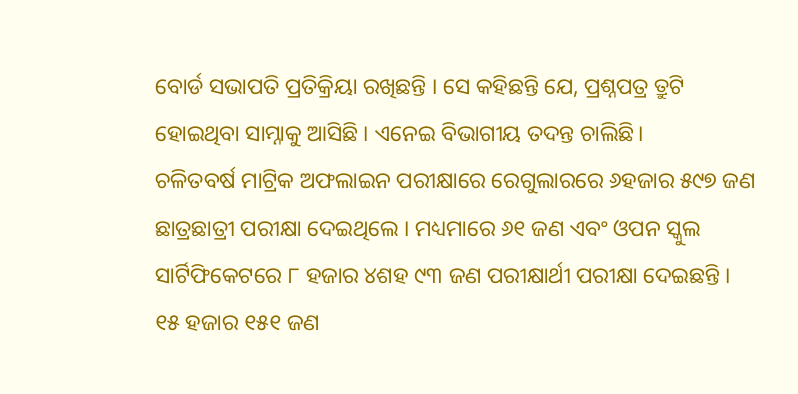ବୋର୍ଡ ସଭାପତି ପ୍ରତିକ୍ରିୟା ରଖିଛନ୍ତି । ସେ କହିଛନ୍ତି ଯେ, ପ୍ରଶ୍ନପତ୍ର ତ୍ରୁଟି ହୋଇଥିବା ସାମ୍ନାକୁ ଆସିଛି । ଏନେଇ ବିଭାଗୀୟ ତଦନ୍ତ ଚାଲିଛି।
ଚଳିତବର୍ଷ ମାଟ୍ରିକ ଅଫଲାଇନ ପରୀକ୍ଷାରେ ରେଗୁଲାରରେ ୬ହଜାର ୫୯୭ ଜଣ ଛାତ୍ରଛାତ୍ରୀ ପରୀକ୍ଷା ଦେଇଥିଲେ । ମଧ୍ୟମାରେ ୬୧ ଜଣ ଏବଂ ଓପନ ସ୍କୁଲ ସାର୍ଟିଫିକେଟରେ ୮ ହଜାର ୪ଶହ ୯୩ ଜଣ ପରୀକ୍ଷାର୍ଥୀ ପରୀକ୍ଷା ଦେଇଛନ୍ତି । ୧୫ ହଜାର ୧୫୧ ଜଣ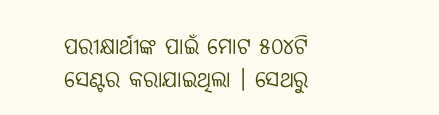ପରୀକ୍ଷାର୍ଥୀଙ୍କ ପାଇଁ ମୋଟ ୫୦୪ଟି ସେଣ୍ଟର କରାଯାଇଥିଲା । ସେଥରୁ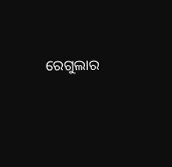ରେଗୁଲାର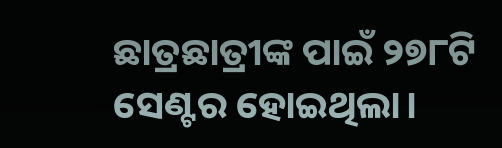ଛାତ୍ରଛାତ୍ରୀଙ୍କ ପାଇଁ ୨୭୮ଟି ସେଣ୍ଟର ହୋଇଥିଲା।